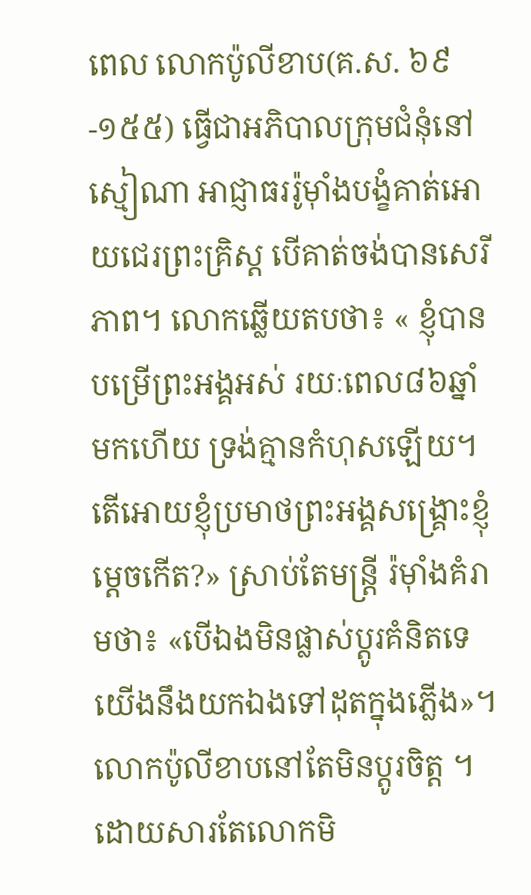ពេល លោកប៉ូលីខាប(គ.ស. ៦៩-១៥៥) ធ្វើជាអភិបាលក្រុមជំនុំនៅស្មៀណា អាជ្ញាធររ៉ូម៉ាំងបង្ខំគាត់អោយជេរព្រះគ្រិស្ត បើគាត់ចង់បានសេរីភាព។ លោកឆ្លើយតបថា៖ « ខ្ញុំបានបម្រើព្រះអង្គអស់ រយៈពេល៨៦ឆ្នាំមកហើយ ទ្រង់គ្មានកំហុសឡើយ។ តើអោយខ្ញុំប្រមាថព្រះអង្គសង្គ្រោះខ្ញុំម្តេចកើត?» ស្រាប់តែមន្ត្រី រ៉ម៉ាំងគំរាមថា៖ «បើឯងមិនផ្លាស់ប្តូរគំនិតទេ យើងនឹងយកឯងទៅដុតក្នុងភ្លើង»។ លោកប៉ូលីខាបនៅតែមិនប្តូរចិត្ត ។ ដោយសារតែលោកមិ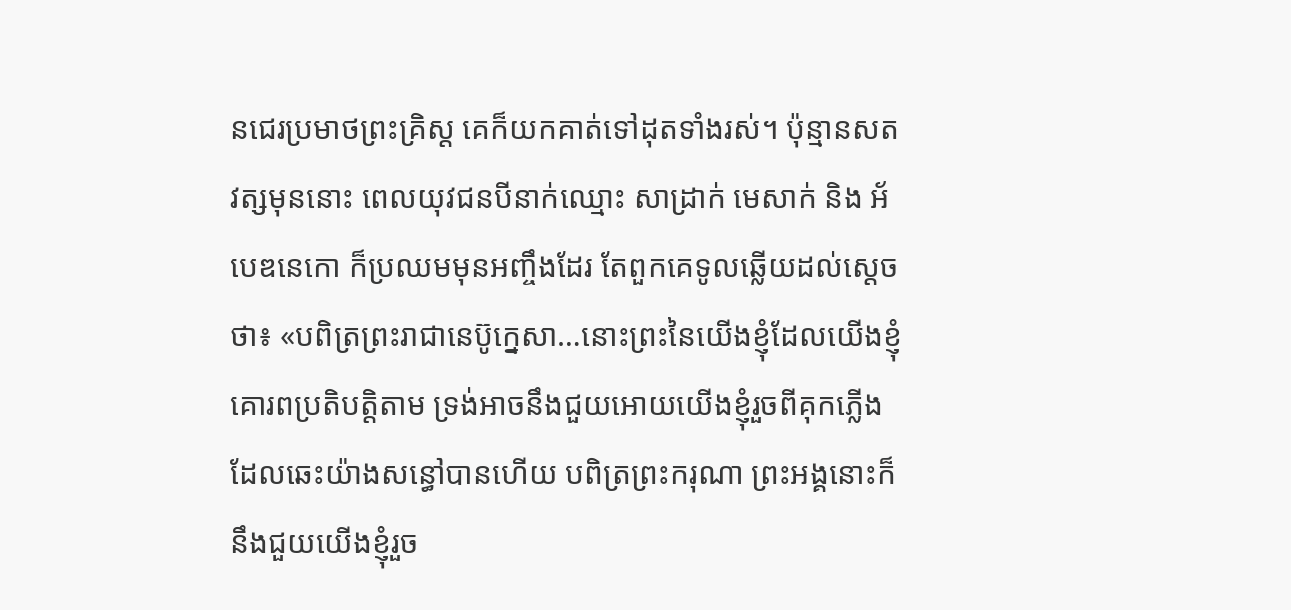នជេរប្រមាថព្រះគ្រិស្ត គេក៏យកគាត់ទៅដុតទាំងរស់។ ប៉ុន្មានសតវត្សមុននោះ ពេលយុវជនបីនាក់ឈ្មោះ សាដ្រាក់ មេសាក់ និង អ័បេឌនេកោ ក៏ប្រឈមមុនអញ្ចឹងដែរ តែពួកគេទូលឆ្លើយដល់ស្តេចថា៖ «បពិត្រព្រះរាជានេប៊ូក្នេសា…នោះព្រះនៃយើងខ្ញុំដែលយើងខ្ញុំគោរពប្រតិបត្តិតាម ទ្រង់អាចនឹងជួយអោយយើងខ្ញុំរួចពីគុកភ្លើង ដែលឆេះយ៉ាងសន្ធៅបានហើយ បពិត្រព្រះករុណា ព្រះអង្គនោះក៏នឹងជួយយើងខ្ញុំរួច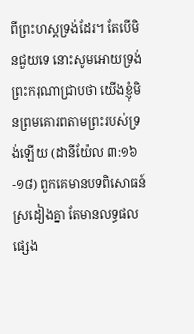ពីព្រះហស្តទ្រង់ដែរ។ តែបើមិនជួយទេ នោះសូមអោយទ្រង់ព្រះករុណាជ្រាបថា យើងខ្ញុំមិនព្រមគោរពតាមព្រះរបស់ទ្រង់ឡើយ (ដានីយ៉ែល ៣:១៦-១៨) ពួកគេមានបទពិសោធន៍ស្រដៀងគ្នា តែមានលទ្ធផលផ្សេង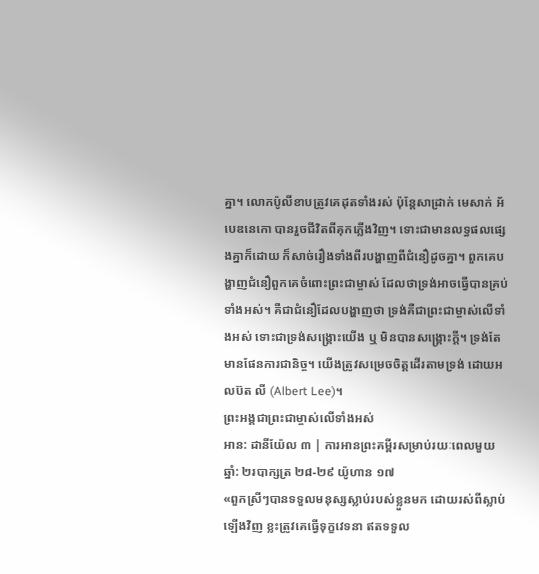គ្នា។ លោកប៉ូលីខាបត្រូវគេដុតទាំងរស់ ប៉ុន្តែសាដ្រាក់ មេសាក់ អ័បេឌនេកោ បានរួចជីវិតពីគុកភ្លើងវិញ។ ទោះជាមានលទ្ធផលផ្សេងគ្នាក៏ដោយ ក៏សាច់រឿងទាំងពីរបង្ហាញពីជំនឿដូចគ្នា។ ពួកគេបង្ហាញជំនឿពួកគេចំពោះព្រះជាម្ចាស់ ដែលថាទ្រង់អាចធ្វើបានគ្រប់ទាំងអស់។ គឺជាជំនឿដែលបង្ហាញថា ទ្រង់គឺជាព្រះជាម្ចាស់លើទាំងអស់ ទោះជាទ្រង់សង្រ្គោះយើង ឬ មិនបានសង្គ្រោះក្តី។ ទ្រង់តែមានផែនការជានិច្ច។ យើងត្រូវសម្រេចចិត្តដើរតាមទ្រង់ ដោយអលប៊ត លី (Albert Lee)។
ព្រះអង្គជាព្រះជាម្ចាស់លើទាំងអស់
អាន: ដានីយ៉ែល ៣ | ការអានព្រះគម្ពីរសម្រាប់រយៈពេលមួយឆ្នាំ: ២របាក្សត្រ ២៨-២៩ យ៉ូហាន ១៧
«ពួកស្រីៗបានទទួលមនុស្សស្លាប់របស់ខ្លួនមក ដោយរស់ពីស្លាប់ឡើងវិញ ខ្លះត្រូវគេធ្វើទុក្ខវេទនា ឥតទទួល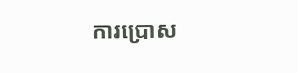ការប្រោស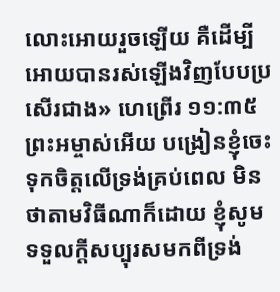លោះអោយរួចឡើយ គឺដើម្បីអោយបានរស់ឡើងវិញបែបប្រសើរជាង» ហេព្រើរ ១១:៣៥
ព្រះអម្ចាស់អើយ បង្រៀនខ្ញុំចេះទុកចិត្តលើទ្រង់គ្រប់ពេល មិនថាតាមវិធីណាក៏ដោយ ខ្ញុំសូមទទួលក្តីសប្បុរសមកពីទ្រង់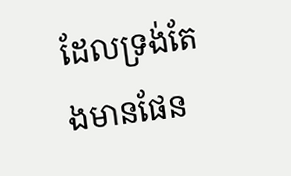ដែលទ្រង់តែងមានផែន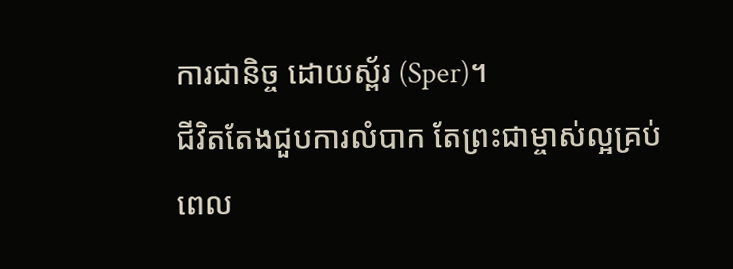ការជានិច្ច ដោយស្ព័រ (Sper)។
ជីវិតតែងជួបការលំបាក តែព្រះជាម្ចាស់ល្អគ្រប់ពេល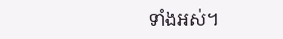ទាំងអស់។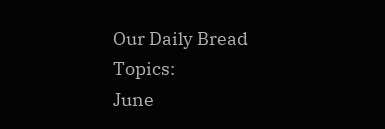Our Daily Bread Topics:
June